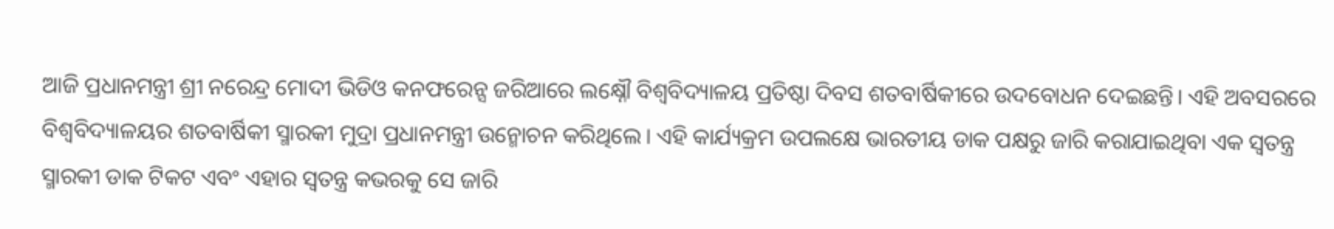ଆଜି ପ୍ରଧାନମନ୍ତ୍ରୀ ଶ୍ରୀ ନରେନ୍ଦ୍ର ମୋଦୀ ଭିଡିଓ କନଫରେନ୍ସ ଜରିଆରେ ଲକ୍ଷ୍ନୌ ବିଶ୍ୱବିଦ୍ୟାଳୟ ପ୍ରତିଷ୍ଠା ଦିବସ ଶତବାର୍ଷିକୀରେ ଉଦବୋଧନ ଦେଇଛନ୍ତି। ଏହି ଅବସରରେ ବିଶ୍ୱବିଦ୍ୟାଳୟର ଶତବାର୍ଷିକୀ ସ୍ମାରକୀ ମୁଦ୍ରା ପ୍ରଧାନମନ୍ତ୍ରୀ ଉନ୍ମୋଚନ କରିଥିଲେ। ଏହି କାର୍ଯ୍ୟକ୍ରମ ଉପଲକ୍ଷେ ଭାରତୀୟ ଡାକ ପକ୍ଷରୁ ଜାରି କରାଯାଇଥିବା ଏକ ସ୍ୱତନ୍ତ୍ର ସ୍ମାରକୀ ଡାକ ଟିକଟ ଏବଂ ଏହାର ସ୍ୱତନ୍ତ୍ର କଭରକୁ ସେ ଜାରି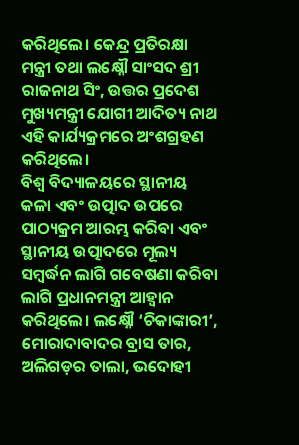କରିଥିଲେ। କେନ୍ଦ୍ର ପ୍ରତିରକ୍ଷା ମନ୍ତ୍ରୀ ତଥା ଲକ୍ଷ୍ନୌ ସାଂସଦ ଶ୍ରୀ ରାଜନାଥ ସିଂ, ଉତ୍ତର ପ୍ରଦେଶ ମୁଖ୍ୟମନ୍ତ୍ରୀ ଯୋଗୀ ଆଦିତ୍ୟ ନାଥ ଏହି କାର୍ଯ୍ୟକ୍ରମରେ ଅଂଶଗ୍ରହଣ କରିଥିଲେ।
ବିଶ୍ୱ ବିଦ୍ୟାଳୟରେ ସ୍ଥାନୀୟ କଳା ଏବଂ ଉତ୍ପାଦ ଉପରେ ପାଠ୍ୟକ୍ରମ ଆରମ୍ଭ କରିବା ଏବଂ ସ୍ଥାନୀୟ ଉତ୍ପାଦରେ ମୂଲ୍ୟ ସମ୍ବର୍ଦ୍ଧନ ଲାଗି ଗବେଷଣା କରିବା ଲାଗି ପ୍ରଧାନମନ୍ତ୍ରୀ ଆହ୍ୱାନ କରିଥିଲେ। ଲକ୍ଷ୍ନୌ ‘ଚିକାଙ୍କାରୀ’, ମୋରାଦାବାଦର ବ୍ରାସ ତାର, ଅଲିଗଡ଼ର ତାଲା, ଭଦୋହୀ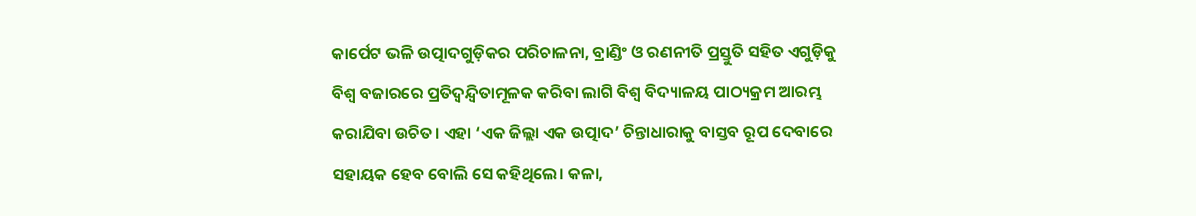କାର୍ପେଟ ଭଳି ଉତ୍ପାଦଗୁଡ଼ିକର ପରିଚାଳନା, ବ୍ରାଣ୍ଡିଂ ଓ ରଣନୀତି ପ୍ରସ୍ତୁତି ସହିତ ଏଗୁଡ଼ିକୁ ବିଶ୍ୱ ବଜାରରେ ପ୍ରତିଦ୍ୱନ୍ଦ୍ୱିତାମୂଳକ କରିବା ଲାଗି ବିଶ୍ୱ ବିଦ୍ୟାଳୟ ପାଠ୍ୟକ୍ରମ ଆରମ୍ଭ କରାଯିବା ଉଚିତ। ଏହା ‘ଏକ ଜିଲ୍ଲା ଏକ ଉତ୍ପାଦ’ ଚିନ୍ତାଧାରାକୁ ବାସ୍ତବ ରୂପ ଦେବାରେ ସହାୟକ ହେବ ବୋଲି ସେ କହିଥିଲେ। କଳା,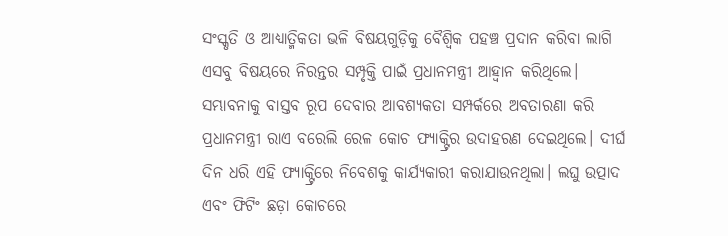ସଂସ୍କୃତି ଓ ଆଧ୍ୟାତ୍ମିକତା ଭଳି ବିଷୟଗୁଡ଼ିକୁ ବୈଶ୍ୱିକ ପହଞ୍ଚ ପ୍ରଦାନ କରିବା ଲାଗି ଏସବୁ ବିଷୟରେ ନିରନ୍ତର ସମ୍ପୃକ୍ତି ପାଇଁ ପ୍ରଧାନମନ୍ତ୍ରୀ ଆହ୍ୱାନ କରିଥିଲେ। ସମ୍ଭାବନାକୁ ବାସ୍ତବ ରୂପ ଦେବାର ଆବଶ୍ୟକତା ସମ୍ପର୍କରେ ଅବତାରଣା କରି ପ୍ରଧାନମନ୍ତ୍ରୀ ରାଏ ବରେଲି ରେଳ କୋଚ ଫ୍ୟାକ୍ଟ୍ରିର ଉଦାହରଣ ଦେଇଥିଲେ। ଦୀର୍ଘ ଦିନ ଧରି ଏହି ଫ୍ୟାକ୍ଟ୍ରିରେ ନିବେଶକୁ କାର୍ଯ୍ୟକାରୀ କରାଯାଉନଥିଲା। ଲଘୁ ଉତ୍ପାଦ ଏବଂ ଫିଟିଂ ଛଡ଼ା କୋଚରେ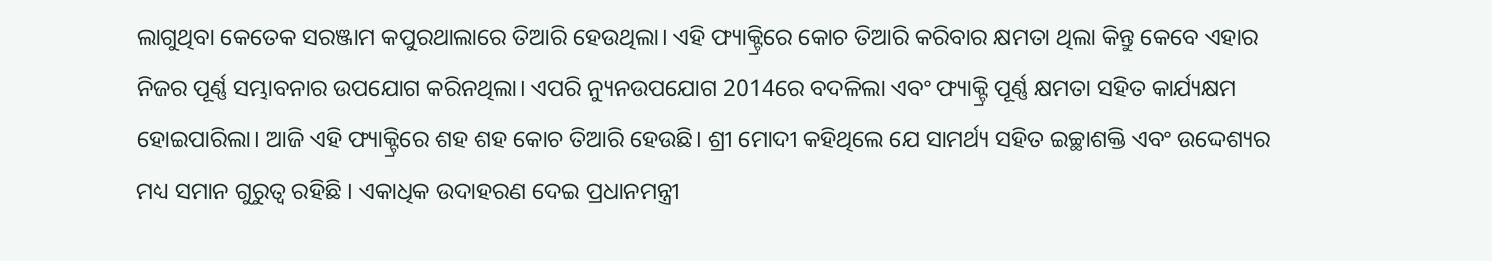ଲାଗୁଥିବା କେତେକ ସରଞ୍ଜାମ କପୁରଥାଲାରେ ତିଆରି ହେଉଥିଲା। ଏହି ଫ୍ୟାକ୍ଟ୍ରିରେ କୋଚ ତିଆରି କରିବାର କ୍ଷମତା ଥିଲା କିନ୍ତୁ କେବେ ଏହାର ନିଜର ପୂର୍ଣ୍ଣ ସମ୍ଭାବନାର ଉପଯୋଗ କରିନଥିଲା। ଏପରି ନ୍ୟୁନଉପଯୋଗ 2014ରେ ବଦଳିଲା ଏବଂ ଫ୍ୟାକ୍ଟ୍ରି ପୂର୍ଣ୍ଣ କ୍ଷମତା ସହିତ କାର୍ଯ୍ୟକ୍ଷମ ହୋଇପାରିଲା। ଆଜି ଏହି ଫ୍ୟାକ୍ଟ୍ରିରେ ଶହ ଶହ କୋଚ ତିଆରି ହେଉଛି। ଶ୍ରୀ ମୋଦୀ କହିଥିଲେ ଯେ ସାମର୍ଥ୍ୟ ସହିତ ଇଚ୍ଛାଶକ୍ତି ଏବଂ ଉଦ୍ଦେଶ୍ୟର ମଧ୍ୟ ସମାନ ଗୁରୁତ୍ୱ ରହିଛି । ଏକାଧିକ ଉଦାହରଣ ଦେଇ ପ୍ରଧାନମନ୍ତ୍ରୀ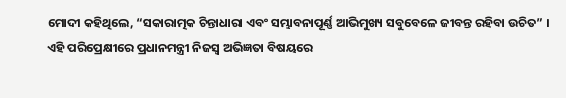ମୋଦୀ କହିଥିଲେ, “ସକାରାତ୍ମକ ଚିନ୍ତାଧାରା ଏବଂ ସମ୍ଭାବନାପୂର୍ଣ୍ଣ ଆଭିମୁଖ୍ୟ ସବୁବେଳେ ଜୀବନ୍ତ ରହିବା ଉଚିତ” ।
ଏହି ପରିପ୍ରେକ୍ଷୀରେ ପ୍ରଧାନମନ୍ତ୍ରୀ ନିଜସ୍ୱ ଅଭିଜ୍ଞତା ବିଷୟରେ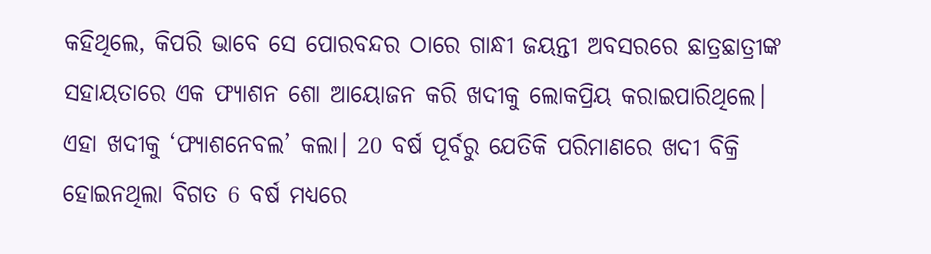କହିଥିଲେ, କିପରି ଭାବେ ସେ ପୋରବନ୍ଦର ଠାରେ ଗାନ୍ଧୀ ଜୟନ୍ତୀ ଅବସରରେ ଛାତ୍ରଛାତ୍ରୀଙ୍କ ସହାୟତାରେ ଏକ ଫ୍ୟାଶନ ଶୋ ଆୟୋଜନ କରି ଖଦୀକୁ ଲୋକପ୍ରିୟ କରାଇପାରିଥିଲେ। ଏହା ଖଦୀକୁ ‘ଫ୍ୟାଶନେବଲ’ କଲା। 20 ବର୍ଷ ପୂର୍ବରୁ ଯେତିକି ପରିମାଣରେ ଖଦୀ ବିକ୍ରି ହୋଇନଥିଲା ବିଗତ 6 ବର୍ଷ ମଧ୍ୟରେ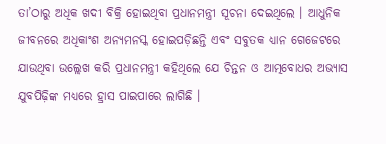ତା’ଠାରୁ ଅଧିକ ଖଦୀ ବିକ୍ରି ହୋଇଥିବା ପ୍ରଧାନମନ୍ତ୍ରୀ ସୂଚନା ଦେଇଥିଲେ । ଆଧୁନିକ ଜୀବନରେ ଅଧିକାଂଶ ଅନ୍ୟମନସ୍କ ହୋଇପଡ଼ିଛନ୍ତି ଏବଂ ସବୁତକ ଧ୍ୟାନ ଗେଜେଟରେ ଯାଉଥିବା ଉଲ୍ଲେଖ କରି ପ୍ରଧାନମନ୍ତ୍ରୀ କହିଥିଲେ ଯେ ଚିନ୍ତନ ଓ ଆତ୍ମବୋଧର ଅଭ୍ୟାସ ଯୁବପିଢ଼ିଙ୍କ ମଧ୍ୟରେ ହ୍ରାସ ପାଇପାରେ ଲାଗିଛି ।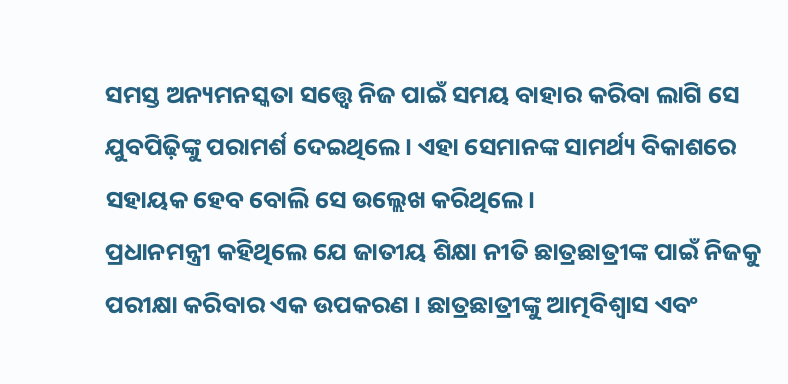ସମସ୍ତ ଅନ୍ୟମନସ୍କତା ସତ୍ତ୍ୱେ ନିଜ ପାଇଁ ସମୟ ବାହାର କରିବା ଲାଗି ସେ ଯୁବପିଢ଼ିଙ୍କୁ ପରାମର୍ଶ ଦେଇଥିଲେ। ଏହା ସେମାନଙ୍କ ସାମର୍ଥ୍ୟ ବିକାଶରେ ସହାୟକ ହେବ ବୋଲି ସେ ଉଲ୍ଲେଖ କରିଥିଲେ।
ପ୍ରଧାନମନ୍ତ୍ରୀ କହିଥିଲେ ଯେ ଜାତୀୟ ଶିକ୍ଷା ନୀତି ଛାତ୍ରଛାତ୍ରୀଙ୍କ ପାଇଁ ନିଜକୁ ପରୀକ୍ଷା କରିବାର ଏକ ଉପକରଣ । ଛାତ୍ରଛାତ୍ରୀଙ୍କୁ ଆତ୍ମବିଶ୍ୱାସ ଏବଂ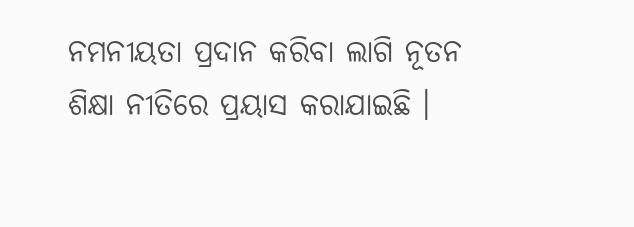ନମନୀୟତା ପ୍ରଦାନ କରିବା ଲାଗି ନୂତନ ଶିକ୍ଷା ନୀତିରେ ପ୍ରୟାସ କରାଯାଇଛି ।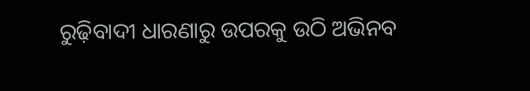ରୁଢ଼ିବାଦୀ ଧାରଣାରୁ ଉପରକୁ ଉଠି ଅଭିନବ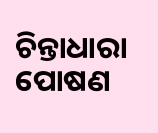ଚିନ୍ତାଧାରା ପୋଷଣ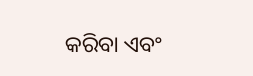କରିବା ଏବଂ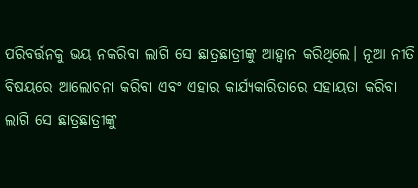ପରିବର୍ତ୍ତନକୁ ଭୟ ନକରିବା ଲାଗି ସେ ଛାତ୍ରଛାତ୍ରୀଙ୍କୁ ଆହ୍ୱାନ କରିଥିଲେ। ନୂଆ ନୀତି ବିଷୟରେ ଆଲୋଚନା କରିବା ଏବଂ ଏହାର କାର୍ଯ୍ୟକାରିତାରେ ସହାୟତା କରିବା ଲାଗି ସେ ଛାତ୍ରଛାତ୍ରୀଙ୍କୁ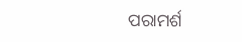ପରାମର୍ଶ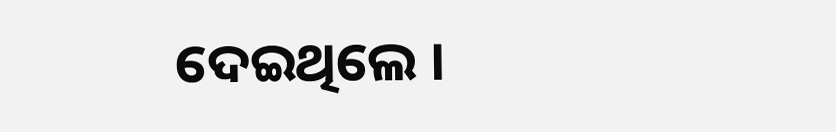ଦେଇଥିଲେ ।